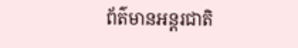ព័ត៌មានអន្តរជាតិ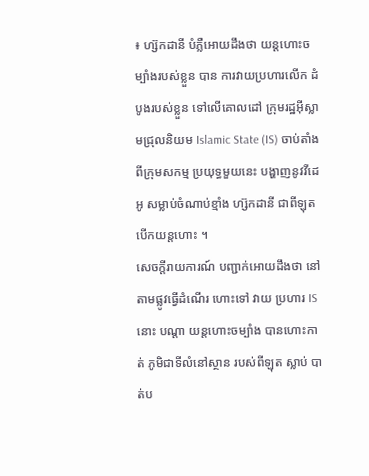៖ ហ្ស៊កដានី បំភ្លឺអោយដឹងថា យន្តហោះចម្បាំងរបស់ខ្លួន បាន ការវាយប្រហារលើក ដំបូងរបស់ខ្លួន ទៅលើគោលដៅ ក្រុមរដ្ឋអ៊ីស្លាមជ្រុលនិយម Islamic State (IS) ចាប់តាំងពីក្រុមសកម្ម ប្រយុទ្ធមួយនេះ បង្ហាញនូវវីដេអូ សម្លាប់ចំណាប់ខ្មាំង ហ្ស៊កដានី ជាពីឡុតបើកយន្តហោះ ។
សេចក្តីរាយការណ៍ បញ្ជាក់អោយដឹងថា នៅតាមផ្លូវធ្វើដំណើរ ហោះទៅ វាយ ប្រហារ IS នោះ បណ្តា យន្តហោះចម្បាំង បានហោះកាត់ ភូមិជាទីលំនៅស្ថាន របស់ពីឡុត ស្លាប់ បាត់ប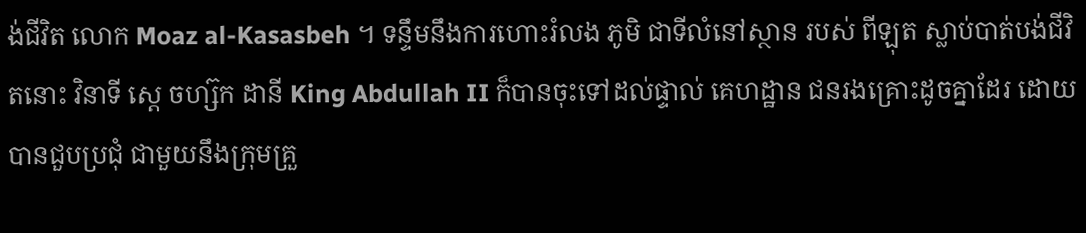ង់ជីវិត លោក Moaz al-Kasasbeh ។ ទន្ទឹមនឹងការហោះរំលង ភូមិ ជាទីលំនៅស្ថាន របស់ ពីឡុត ស្លាប់បាត់បង់ជីវិតនោះ វិនាទី ស្តេ ចហ្ស៊ក ដានី King Abdullah II ក៏បានចុះទៅដល់ផ្ទាល់ គេហដ្ឋាន ជនរងគ្រោះដូចគ្នាដែរ ដោយ បានជួបប្រជុំ ជាមួយនឹងក្រុមគ្រួ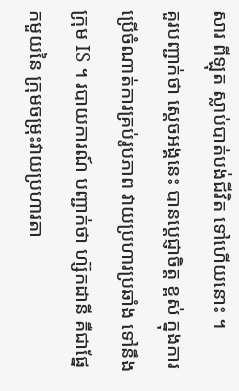សារ ពីឡុត ស្លាប់បាត់បង់ជីវិត ទៅហើយនោះ ។
គួរបញ្ជាក់ថា ស្តេចអង្គនេះ បានប្តេជ្ញាចិត្ត ខ្ពស់ ក្នុងការប្រើចំណាត់ការគ្រប់រូបភាព វាយប្រហារប្រឆាំង ទៅនឹងក្រុម IS ។ របាយការណ៍ បញ្ជាក់ថា ហ្ស៊កដានី គឺជាផ្នែកមួយនៃ ក្រុមចម្រុះវាយប្រហារតា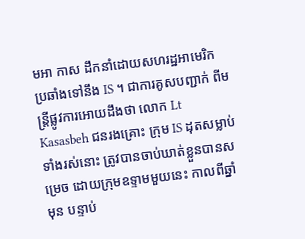មអា កាស ដឹកនាំដោយសហរដ្ឋអាមេរិក ប្រឆាំងទៅនឹង IS ។ ជាការគូសបញ្ជាក់ ពីមន្រ្តីផ្លូវការអោយដឹងថា លោក Lt Kasasbeh ជនរងគ្រោះ ក្រុម IS ដុតសម្លាប់ទាំងរស់នោះ ត្រូវបានចាប់ឃាត់ខ្លួនបានសម្រេច ដោយក្រុមឧទ្ទាមមួយនេះ កាលពីឆ្នាំមុន បន្ទាប់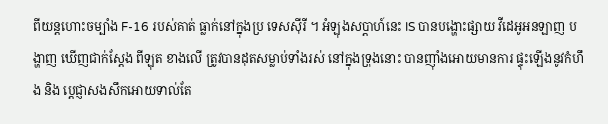ពីយន្តហោះចម្បាំង F-16 របស់គាត់ ធ្លាក់នៅក្នុងប្រ ទេសស៊ីរី ។ អំឡុងសប្តាហ៍នេះ IS បានបង្ហោះផ្សាយ វីដេអូអនឡាញ បង្ហាញ ឃើញជាក់ស្តែង ពីឡុត ខាងលើ ត្រូវបានដុតសម្លាប់ទាំងរស់ នៅក្នុងទ្រុងនោះ បានញ៉ាំងអោយមានការ ផ្ទុះឡើងនូវកំហឹង និង ប្តេជ្ញាសងសឹកអោយទាល់តែ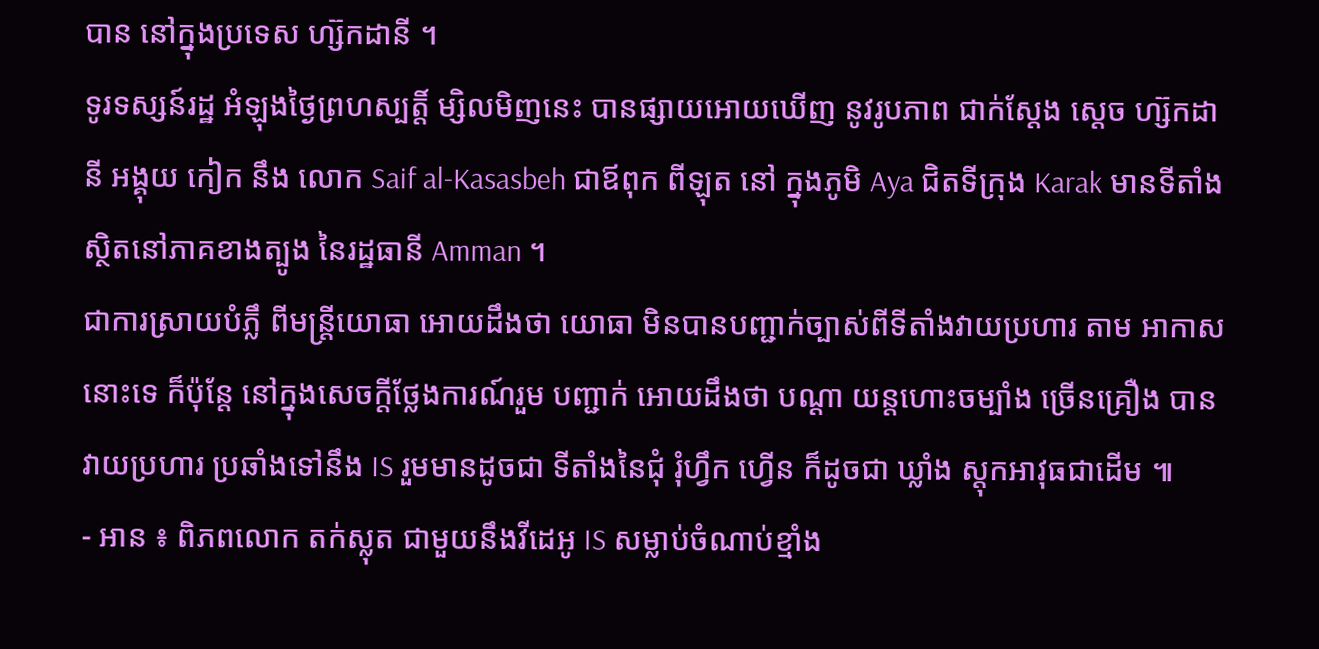បាន នៅក្នុងប្រទេស ហ្ស៊កដានី ។
ទូរទស្សន៍រដ្ឋ អំឡុងថ្ងៃព្រហស្បត្តិ៍ ម្សិលមិញនេះ បានផ្សាយអោយឃើញ នូវរូបភាព ជាក់ស្តែង ស្តេច ហ្ស៊កដានី អង្គុយ កៀក នឹង លោក Saif al-Kasasbeh ជាឪពុក ពីឡុត នៅ ក្នុងភូមិ Aya ជិតទីក្រុង Karak មានទីតាំង ស្ថិតនៅភាគខាងត្បូង នៃរដ្ឋធានី Amman ។
ជាការស្រាយបំភ្លឹ ពីមន្រ្តីយោធា អោយដឹងថា យោធា មិនបានបញ្ជាក់ច្បាស់ពីទីតាំងវាយប្រហារ តាម អាកាសនោះទេ ក៏ប៉ុន្តែ នៅក្នុងសេចក្តីថ្លែងការណ៍រួម បញ្ជាក់ អោយដឹងថា បណ្តា យន្តហោះចម្បាំង ច្រើនគ្រឿង បានវាយប្រហារ ប្រឆាំងទៅនឹង IS រួមមានដូចជា ទីតាំងនៃជុំ រុំហ្វឹក ហ្វើន ក៏ដូចជា ឃ្លាំង ស្តុកអាវុធជាដើម ៕
- អាន ៖ ពិភពលោក តក់ស្លុត ជាមួយនឹងវីដេអូ IS សម្លាប់ចំណាប់ខ្មាំង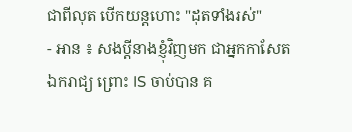ជាពីលុត បើកយន្តហោះ "ដុតទាំងរស់"
- អាន ៖ សងប្តីនាងខ្ញុំវិញមក ជាអ្នកកាសែត ឯករាជ្យ ព្រោះ IS ចាប់បាន គ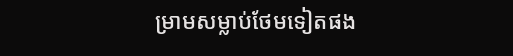ម្រាមសម្លាប់ថែមទៀតផង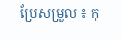ប្រែសម្រួល ៖ កុ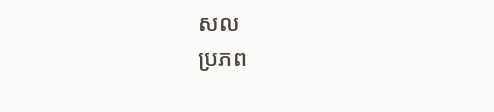សល
ប្រភព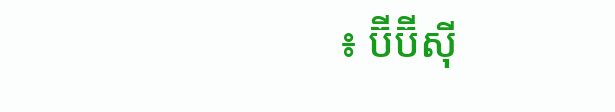៖ ប៊ីប៊ីស៊ី